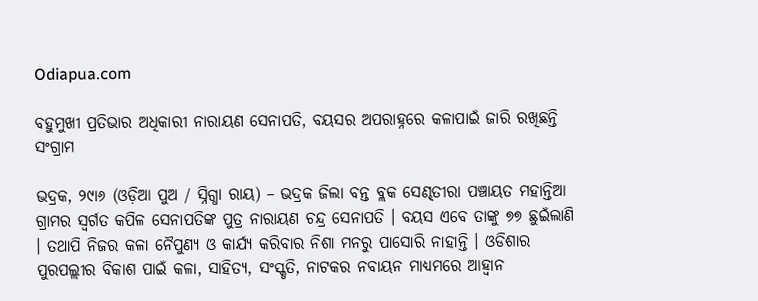Odiapua.com

ବହୁମୁଖୀ ପ୍ରତିଭାର ଅଧିକାରୀ ନାରାୟଣ ସେନାପତି, ବୟସର ଅପରାହ୍ନରେ କଳାପାଇଁ ଜାରି ରଖିଛନ୍ତି ସଂଗ୍ରାମ

ଭଦ୍ରକ, ୨୯ା୬ (ଓଡ଼ିଆ ପୁଅ / ସ୍ନିଗ୍ଧା ରାୟ) – ଭଦ୍ରକ ଜିଲା ବନ୍ତ ବ୍ଲକ ସେଣ୍ଢତୀରା ପଞ୍ଚାୟତ ମହାନ୍ତିଆ ଗ୍ରାମର ସ୍ୱର୍ଗତ କପିଳ ସେନାପତିଙ୍କ ପୁତ୍ର ନାରାୟଣ ଚନ୍ଦ୍ର ସେନାପତି । ବୟସ ଏବେ ତାଙ୍କୁ ୭୭ ଛୁଇଁଲାଣି । ତଥାପି ନିଜର କଳା ନୈପୁଣ୍ୟ ଓ କାର୍ଯ୍ୟ କରିବାର ନିଶା ମନରୁ ପାସୋରି ନାହାନ୍ତି । ଓଡିଶାର ପୁରପଲ୍ଲୀର ବିକାଶ ପାଇଁ କଳା, ସାହିତ୍ୟ, ସଂସ୍କୃତି, ନାଟକର ନବାୟନ ମାଧ୍ୟମରେ ଆହ୍ୱାନ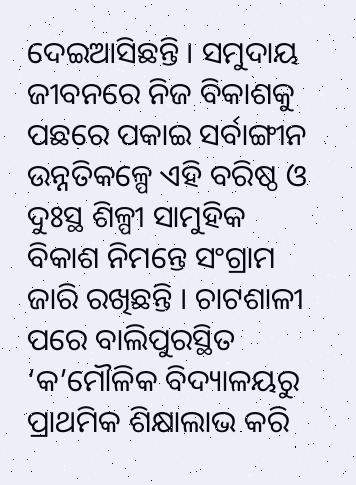ଦେଇଆସିଛନ୍ତି । ସମୁଦାୟ ଜୀବନରେ ନିଜ ବିକାଶକୁ ପଛରେ ପକାଇ ସର୍ବାଙ୍ଗୀନ ଉନ୍ନତିକଳ୍ପେ ଏହି ବରିଷ୍ଠ ଓ ଦୁଃସ୍ଥ ଶିଳ୍ପୀ ସାମୁହିକ ବିକାଶ ନିମନ୍ତେ ସଂଗ୍ରାମ ଜାରି ରଖିଛନ୍ତି । ଚାଟଶାଳୀ ପରେ ବାଲିପୁରସ୍ଥିତ ‘କ’ମୌଳିକ ବିଦ୍ୟାଳୟରୁ ପ୍ରାଥମିକ ଶିକ୍ଷାଲାଭ କରି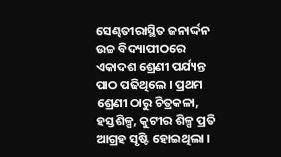ସେଣ୍ଢତୀରାସ୍ଥିତ ଜନାର୍ଦ୍ଦନ ଉଚ୍ଚ ବିଦ୍ୟାପୀଠରେ ଏକାଦଶ ଶ୍ରେଣୀ ପର୍ଯ୍ୟନ୍ତ ପାଠ ପଢିଥିଲେ । ପ୍ରଥମ ଶ୍ରେଣୀ ଠାରୁ ଚିତ୍ରକଳା, ହସ୍ତଶିଳ୍ପ, କୁଟୀର ଶିଳ୍ପ ପ୍ରତି ଆଗ୍ରହ ସୃଷ୍ଟି ହୋଇଥିଲା ।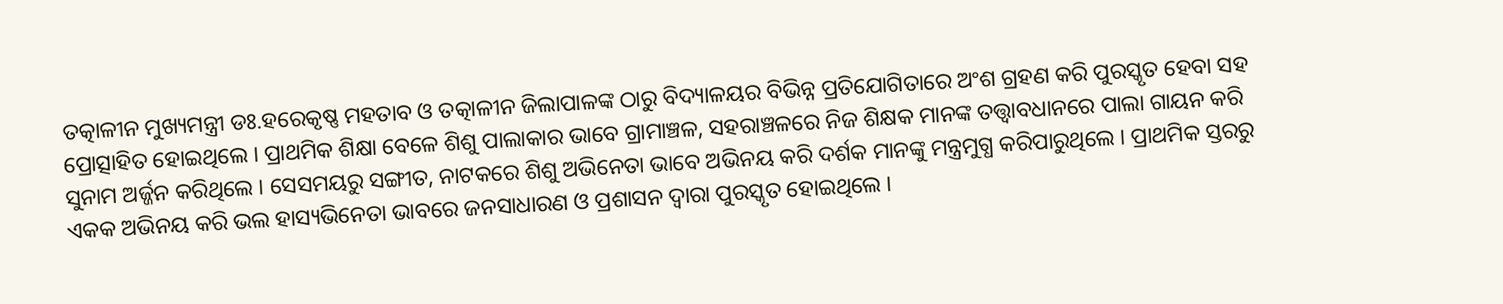ତତ୍କାଳୀନ ମୁଖ୍ୟମନ୍ତ୍ରୀ ଡଃ.ହରେକୃଷ୍ଣ ମହତାବ ଓ ତତ୍କାଳୀନ ଜିଲାପାଳଙ୍କ ଠାରୁ ବିଦ୍ୟାଳୟର ବିଭିନ୍ନ ପ୍ରତିଯୋଗିତାରେ ଅଂଶ ଗ୍ରହଣ କରି ପୁରସ୍କୃତ ହେବା ସହ ପ୍ରୋତ୍ସାହିତ ହୋଇଥିଲେ । ପ୍ରାଥମିକ ଶିକ୍ଷା ବେଳେ ଶିଶୁ ପାଲାକାର ଭାବେ ଗ୍ରାମାଞ୍ଚଳ, ସହରାଞ୍ଚଳରେ ନିଜ ଶିକ୍ଷକ ମାନଙ୍କ ତତ୍ତ୍ୱାବଧାନରେ ପାଲା ଗାୟନ କରି ସୁନାମ ଅର୍ଜ୍ଜନ କରିଥିଲେ । ସେସମୟରୁ ସଙ୍ଗୀତ, ନାଟକରେ ଶିଶୁ ଅଭିନେତା ଭାବେ ଅଭିନୟ କରି ଦର୍ଶକ ମାନଙ୍କୁ ମନ୍ତ୍ରମୁଗ୍ଧ କରିପାରୁଥିଲେ । ପ୍ରାଥମିକ ସ୍ତରରୁ ଏକକ ଅଭିନୟ କରି ଭଲ ହାସ୍ୟଭିନେତା ଭାବରେ ଜନସାଧାରଣ ଓ ପ୍ରଶାସନ ଦ୍ୱାରା ପୁରସ୍କୃତ ହୋଇଥିଲେ ।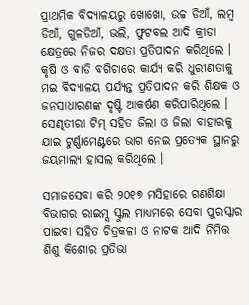ପ୍ରାଥମିକ ବିଦ୍ୟାଳୟରୁ ଖୋଖୋ, ଉଚ୍ଚ ଡିଆଁ, ଲମ୍ବ ଡିଆଁ, ଗୁଳଡିଆଁ, ଭଲି, ଫୁଟବଲ ଆଦି କ୍ରୀଡା କ୍ଷେତ୍ରରେ ନିଜର ଦକ୍ଷତା ପ୍ରତିପାଦନ କରିଥିଲେ । କୃଷି ଓ ବାଡି ବଗିଚାରେ କାର୍ଯ୍ୟ କରି ଧୁରୀଣତାକୁ ମଇ ବିଦ୍ୟାଳୟ ପର୍ଯ୍ୟନ୍ତ ପ୍ରତିପାଦନ କରି ଶିକ୍ଷକ ଓ ଜନସାଧାରଣଙ୍କ ଦୃଷ୍ଟି ଆକର୍ଷଣ କରିପାରିଥିଲେ । ସେଣ୍ଢତୀରା ଟିମ୍ ସହିତ ଜିଲା ଓ ଜିଲା ବାହାରକୁ ଯାଇ ଟୁର୍ଣ୍ଣାମେଣ୍ଟରେ ଭାଗ ନେଇ ପ୍ରତ୍ୟେକ ସ୍ଥାନରୁ ଜୟମାଲ୍ୟ ହାସଲ କରିଥିଲେ ।

ସମାଜସେବା କରି ୨୦୧୭ ମସିହାରେ ଗଣଶିକ୍ଷା ବିଭାଗର ରାଇମ୍ସ ସ୍କୁଲ ମାଧ୍ୟମରେ ସେବା ପୁରସ୍କାର ପାଇବା ସହିତ ଚିତ୍ରକଳା ଓ ନାଟକ ଆଦି ନିମିତ୍ତ ଶିଶୁ କିଶୋର ପ୍ରତିଭା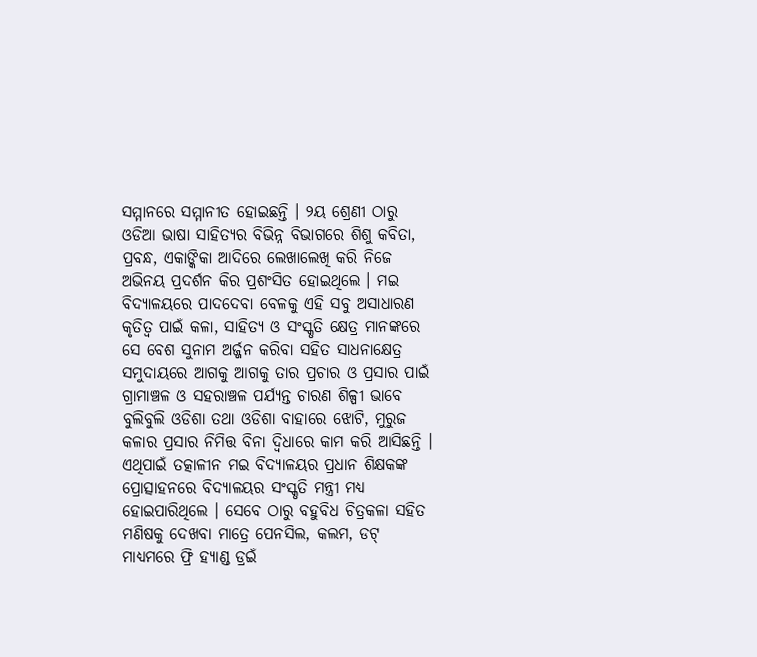ସମ୍ମାନରେ ସମ୍ମାନୀତ ହୋଇଛନ୍ତି । ୨ୟ ଶ୍ରେଣୀ ଠାରୁ ଓଡିଆ ଭାଷା ସାହିତ୍ୟର ବିଭିନ୍ନ ବିଭାଗରେ ଶିଶୁ କବିତା, ପ୍ରବନ୍ଧ, ଏକାଙ୍କିକା ଆଦିରେ ଲେଖାଲେଖି କରି ନିଜେ ଅଭିନୟ ପ୍ରଦର୍ଶନ କିର ପ୍ରଶଂସିତ ହୋଇଥିଲେ । ମଇ ବିଦ୍ୟାଳୟରେ ପାଦଦେବା ବେଳକୁ ଏହି ସବୁ ଅସାଧାରଣ କୃତିତ୍ୱ ପାଇଁ କଳା, ସାହିତ୍ୟ ଓ ସଂସ୍କୃତି କ୍ଷେତ୍ର ମାନଙ୍କରେ ସେ ବେଶ ସୁନାମ ଅର୍ଜ୍ଜନ କରିବା ସହିତ ସାଧନାକ୍ଷେତ୍ର ସମୁଦାୟରେ ଆଗକୁ ଆଗକୁ ତାର ପ୍ରଚାର ଓ ପ୍ରସାର ପାଇଁ ଗ୍ରାମାଞ୍ଚଳ ଓ ସହରାଞ୍ଚଳ ପର୍ଯ୍ୟନ୍ତ ଚାରଣ ଶିଳ୍ପୀ ଭାବେ ବୁଲିବୁଲି ଓଡିଶା ତଥା ଓଡିଶା ବାହାରେ ଝୋଟି, ମୁରୁଜ କଳାର ପ୍ରସାର ନିମିତ୍ତ ବିନା ଦ୍ୱିଧାରେ କାମ କରି ଆସିଛନ୍ତି । ଏଥିପାଇଁ ତତ୍କାଳୀନ ମଇ ବିଦ୍ୟାଳୟର ପ୍ରଧାନ ଶିକ୍ଷକଙ୍କ ପ୍ରୋତ୍ସାହନରେ ବିଦ୍ୟାଳୟର ସଂସ୍କୃତି ମନ୍ତ୍ରୀ ମଧ୍ୟ ହୋଇପାରିଥିଲେ । ସେବେ ଠାରୁ ବହୁବିଧ ଚିତ୍ରକଳା ସହିତ ମଣିଷକୁ ଦେଖବା ମାତ୍ରେ ପେନସିଲ, କଲମ, ଡଟ୍ ମାଧ୍ୟମରେ ଫ୍ରି ହ୍ୟାଣ୍ଡ ଡ୍ରଇଁ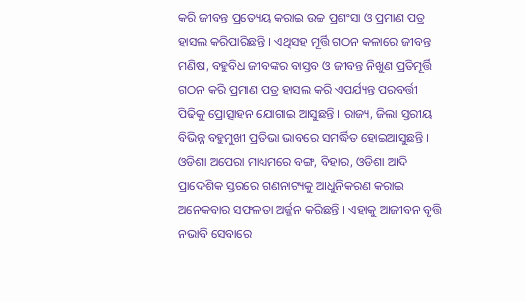କରି ଜୀବନ୍ତ ପ୍ରତ୍ୟେୟ କରାଇ ଉଚ୍ଚ ପ୍ରଶଂସା ଓ ପ୍ରମାଣ ପତ୍ର ହାସଲ କରିପାରିଛନ୍ତି । ଏଥିସହ ମୂର୍ତ୍ତି ଗଠନ କଳାରେ ଜୀବନ୍ତ ମଣିଷ, ବହୁବିଧ ଜୀବଙ୍କର ବାସ୍ତବ ଓ ଜୀବନ୍ତ ନିଖୁଣ ପ୍ରତିମୂର୍ତ୍ତି ଗଠନ କରି ପ୍ରମାଣ ପତ୍ର ହାସଲ କରି ଏପର୍ଯ୍ୟନ୍ତ ପରବର୍ତ୍ତୀ ପିଢିକୁ ପ୍ରୋତ୍ସାହନ ଯୋଗାଇ ଆସୁଛନ୍ତି । ରାଜ୍ୟ, ଜିଲା ସ୍ତରୀୟ ବିଭିନ୍ନ ବହୁମୁଖୀ ପ୍ରତିଭା ଭାବରେ ସମର୍ଦ୍ଧିତ ହୋଇଆସୁଛନ୍ତି । ଓଡିଶା ଅପେରା ମାଧ୍ୟମରେ ବଙ୍ଗ, ବିହାର, ଓଡିଶା ଆଦି ପ୍ରାଦେଶିକ ସ୍ତରରେ ଗଣନାଟ୍ୟକୁ ଆଧୁନିକରଣ କରାଇ ଅନେକବାର ସଫଳତା ଅର୍ଜ୍ଜନ କରିଛନ୍ତି । ଏହାକୁ ଆଜୀବନ ବୃତ୍ତି ନଭାବି ସେବାରେ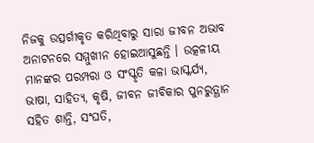ନିଜକୁ ଉତ୍ସର୍ଗୀକୃତ କରିଥିବାରୁ ସାରା ଜୀବନ ଅଭାବ ଅନାଟନରେ ସମ୍ମୁଖୀନ ହୋଇଆସୁଛନ୍ତି । ଉତ୍କଳୀୟ ମାନଙ୍କର ପରମ୍ପରା ଓ ସଂସ୍କୃତି କଳା ଭାସ୍କର୍ଯ୍ୟ, ଭାଷା, ସାହିତ୍ୟ, କୃଷି, ଜୀବନ ଜୀବିକାର ପୁନରୁତ୍ଥାନ ସହିତ ଶାନ୍ତି, ସଂଘତି,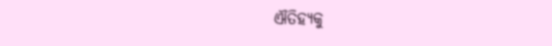ଐତିହ୍ୟକୁ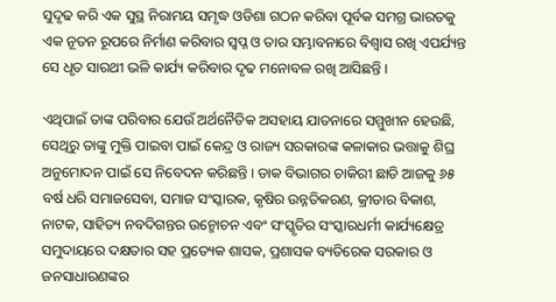ସୁଦୃଢ କରି ଏକ ସୁସ୍ଥ ନିରାମୟ ସମୃଦ୍ଧ ଓଡିଶା ଗଠନ କରିବା ପୂର୍ବକ ସମଗ୍ର ଭାରତକୁ ଏକ ନୂତନ ରୂପରେ ନିର୍ମାଣ କରିବାର ସ୍ୱପ୍ନ ଓ ତାର ସମ୍ଭାବନାରେ ବିଶ୍ୱାସ ରଖି ଏପର୍ଯ୍ୟନ୍ତ ସେ ଧୃତ ସାରଥୀ ଭଳି କାର୍ଯ୍ୟ କରିବାର ଦୃଢ ମନୋବଳ ରଖି ଆସିଛନ୍ତି ।

ଏଥିପାଇଁ ତାଙ୍କ ପରିବାର ଯେଉଁ ଅର୍ଥନୈତିକ ଅସହାୟ ଯାତନାରେ ସମ୍ମୁଖୀନ ହେଉଛି, ସେଥିରୁ ତାଙ୍କୁ ମୁକ୍ତି ପାଇବା ପାଇଁ କେନ୍ଦ୍ର ଓ ରାଜ୍ୟ ସରକାରଙ୍କ କଳାକାର ଭତ୍ତାକୁ ଶିଘ୍ର ଅନୁମୋଦନ ପାଇଁ ସେ ନିବେଦନ କରିଛନ୍ତି । ଡାକ ବିଭାଗର ଚାକିରୀ ଛାଡି ଆଜକୁ ୬୫ ବର୍ଷ ଧରି ସମାଜସେବା, ସମାଜ ସଂସ୍କାରକ, କୃଷିର ଉନ୍ନତିକରଣ, କ୍ରୀଡାର ବିକାଶ, ନାଟକ, ସାହିତ୍ୟ ନବଦିଗନ୍ତର ଉନ୍ମୋଚନ ଏବଂ ସଂସ୍କୃତିର ସଂସ୍କାରଧର୍ମୀ କାର୍ଯ୍ୟକ୍ଷେତ୍ର ସମୁଦାୟରେ ଦକ୍ଷତାର ସହ ପ୍ରତ୍ୟେକ ଶାସକ, ପ୍ରଶାସକ ବ୍ୟତିରେକ ସରକାର ଓ ଜନସାଧାରଣଙ୍କର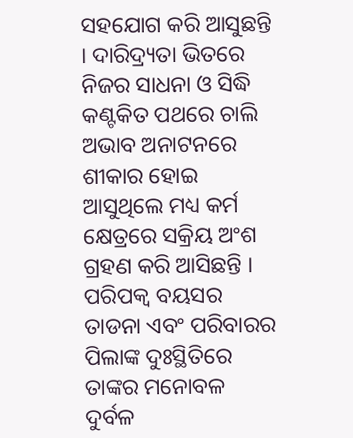ସହଯୋଗ କରି ଆସୁଛନ୍ତି । ଦାରିଦ୍ର‌୍ୟତା ଭିତରେ ନିଜର ସାଧନା ଓ ସିଦ୍ଧି କଣ୍ଟକିତ ପଥରେ ଚାଲି ଅଭାବ ଅନାଟନରେ ଶୀକାର ହୋଇ ଆସୁଥିଲେ ମଧ୍ୟ କର୍ମ କ୍ଷେତ୍ରରେ ସକ୍ରିୟ ଅଂଶ ଗ୍ରହଣ କରି ଆସିଛନ୍ତି । ପରିପକ୍ୱ ବୟସର ତାଡନା ଏବଂ ପରିବାରର ପିଲାଙ୍କ ଦୁଃସ୍ଥିତିରେ ତାଙ୍କର ମନୋବଳ ଦୁର୍ବଳ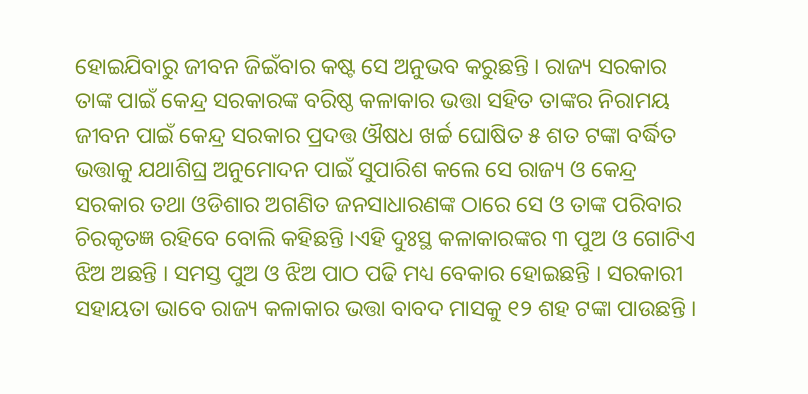ହୋଇଯିବାରୁ ଜୀବନ ଜିଇଁବାର କଷ୍ଟ ସେ ଅନୁଭବ କରୁଛନ୍ତି । ରାଜ୍ୟ ସରକାର ତାଙ୍କ ପାଇଁ କେନ୍ଦ୍ର ସରକାରଙ୍କ ବରିଷ୍ଠ କଳାକାର ଭତ୍ତା ସହିତ ତାଙ୍କର ନିରାମୟ ଜୀବନ ପାଇଁ କେନ୍ଦ୍ର ସରକାର ପ୍ରଦତ୍ତ ଔଷଧ ଖର୍ଚ୍ଚ ଘୋଷିତ ୫ ଶତ ଟଙ୍କା ବର୍ଦ୍ଧିତ ଭତ୍ତାକୁ ଯଥାଶିଘ୍ର ଅନୁମୋଦନ ପାଇଁ ସୁପାରିଶ କଲେ ସେ ରାଜ୍ୟ ଓ କେନ୍ଦ୍ର ସରକାର ତଥା ଓଡିଶାର ଅଗଣିତ ଜନସାଧାରଣଙ୍କ ଠାରେ ସେ ଓ ତାଙ୍କ ପରିବାର ଚିରକୃତଜ୍ଞ ରହିବେ ବୋଲି କହିଛନ୍ତି ।ଏହି ଦୁଃସ୍ଥ କଳାକାରଙ୍କର ୩ ପୁଅ ଓ ଗୋଟିଏ ଝିଅ ଅଛନ୍ତି । ସମସ୍ତ ପୁଅ ଓ ଝିଅ ପାଠ ପଢି ମଧ୍ୟ ବେକାର ହୋଇଛନ୍ତି । ସରକାରୀ ସହାୟତା ଭାବେ ରାଜ୍ୟ କଳାକାର ଭତ୍ତା ବାବଦ ମାସକୁ ୧୨ ଶହ ଟଙ୍କା ପାଉଛନ୍ତି ।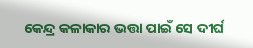କେନ୍ଦ୍ର କଳାକାର ଭତ୍ତା ପାଇଁ ସେ ଦୀର୍ଘ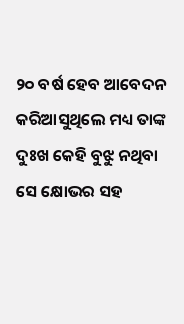୨୦ ବର୍ଷ ହେବ ଆବେଦନ କରିଆସୁଥିଲେ ମଧ୍ୟ ତାଙ୍କ ଦୁଃଖ କେହି ବୁଝୁ ନଥିବା ସେ କ୍ଷୋଭର ସହ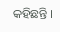କହିଛନ୍ତି ।